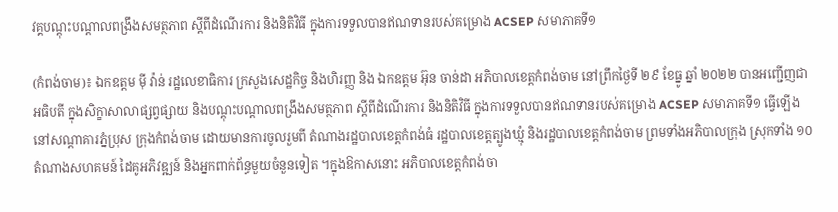វគ្គបណ្តុះបណ្តាលពង្រឹងសមត្ថភាព ស្តីពីដំណើរការ និងនិតិវិធី ក្នុងការទទួលបានឥណទានរបស់គម្រោង ACSEP សមាភាគទី១

(កំពង់ចាម)៖ ឯកឧត្តម មុី វ៉ាន់ រដ្ឋលេខាធិការ ក្រសួងសេដ្ឋកិច្ច និងហិរញ្ញ និង ឯកឧត្តម អ៊ុន ចាន់ដា អភិបាលខេត្តកំពង់ចាម នៅព្រឹកថ្ងៃទី ២៩ ខែធ្នូ ឆ្នាំ ២០២២ បានអញ្ជើញជាអធិបតី ក្នុងសិក្ខាសាលាផ្សព្វផ្សាយ និងបណ្តុះបណ្តាលពង្រឹងសមត្ថភាព ស្តីពីដំណើរការ និងនិតិវិធី ក្នុងការទទួលបានឥណទានរបស់គម្រោង ACSEP សមាភាគទី១ ធ្វើឡើងនៅសណ្តាគារភ្នំប្រុស ក្រុងកំពង់ចាម ដោយមានការចូលរួមពី តំណាងរដ្ឋបាលខេត្តកំពង់ធំ រដ្ឋបាលខេត្តត្បូងឃ្មុំ និងរដ្ឋបាលខេត្តកំពង់ចាម ព្រមទាំងអភិបាលក្រុង ស្រុកទាំង ១០ តំណាងសហគមន៍ ដៃគូអភិវឌ្ឍន៍ និងអ្នកពាក់ព័ន្ធមួយចំនួនទៀត ។ក្នុងឱកាសនោះ អភិបាលខេត្តកំពង់ចា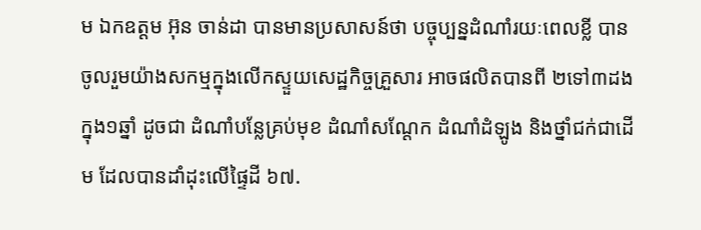ម ឯកឧត្តម អ៊ុន ចាន់ដា បានមានប្រសាសន៍ថា បច្ចុប្បន្នដំណាំរយៈពេលខ្លី បានចូលរួមយ៉ាងសកម្មក្នុងលើកស្ទួយសេដ្ឋកិច្ចគ្រួសារ អាចផលិតបានពី ២ទៅ៣ដងក្នុង១ឆ្នាំ ដូចជា ដំណាំបន្លែគ្រប់មុខ ដំណាំសណ្តែក ដំណាំដំឡូង និងថ្នាំជក់ជាដើម ដែលបានដាំដុះលើផ្ទៃដី ៦៧.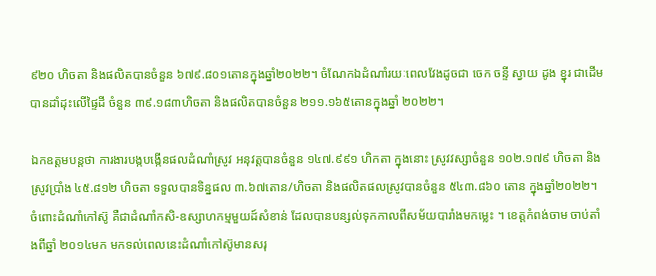៩២០ ហិចតា និងផលិតបានចំនួន ៦៧៩.៨០១តោនក្នុងឆ្នាំ២០២២។ ចំណែកឯដំណាំរយៈពេលវែងដូចជា ចេក ចន្ទី ស្វាយ ដូង ខ្នុរ ជាដើម បានដាំដុះលើផ្ទៃដី ចំនួន ៣៩.១៨៣ហិចតា និងផលិតបានចំនួន ២១១.១៦៥តោនក្នុងឆ្នាំ ២០២២។

ឯកឧត្តមបន្តថា ការងារបង្កបង្កើនផលដំណាំស្រូវ អនុវត្តបានចំនួន ១៤៧.៩៩១ ហិកតា ក្នុងនោះ ស្រូវវស្សាចំនួន ១០២.១៧៩ ហិចតា និងស្រូវប្រាំង ៤៥.៨១២ ហិចតា ទទួលបានទិន្នផល ៣.៦៧តោន/ហិចតា និងផលិតផលស្រូវបានចំនួន ៥៤៣.៨៦០ តោន ក្នុងឆ្នាំ២០២២។ចំពោះដំណាំកៅស៊ូ គឺជាដំណាំកសិ-ឧស្សាហកម្មមួយដ៍សំខាន់ ដែលបានបន្សល់ទុកកាលពីសម័យបារាំងមកម្លេះ ។ ខេត្តកំពង់ចាម ចាប់តាំងពីឆ្នាំ ២០១៤មក មកទល់ពេលនេះដំណាំកៅស៊ូមានសរុ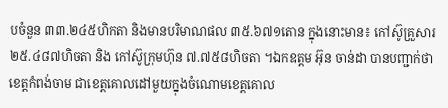បចំនួន ៣៣.២៤៥ហិកតា និងមានបរិមាណផល ៣៥.៦៧១តោន ក្នុងនោះមាន៖ កៅស៊ូគ្រួសារ ២៥.៤៨៧ហិចតា និង កៅស៊ូក្រុមហ៊ុន ៧.៧៥៨ហិចតា ។ឯកឧត្តម អ៊ុន ចាន់ដា បានបញ្ជាក់ថា ខេត្តកំពង់ចាម ជាខេត្តគោលដៅមួយក្នុងចំណោមខេត្តគោល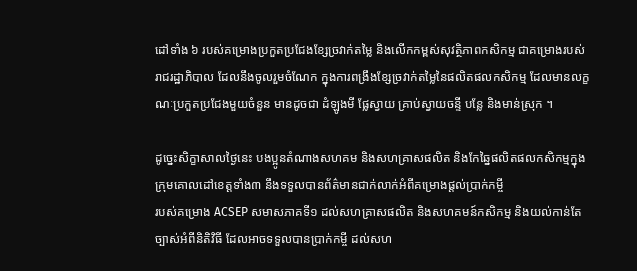ដៅទាំង ៦ របស់គម្រោងប្រកួតប្រជែងខ្សែច្រវាក់តម្លៃ និងលើកកម្ពស់សុវត្ថិភាពកសិកម្ម ជាគម្រោងរបស់រាជរដ្ឋាភិបាល ដែលនឹងចូលរួមចំណែក ក្នុងការពង្រឹងខ្សែច្រវាក់តម្លៃនៃផលិតផលកសិកម្ម ដែលមានលក្ខណៈប្រកួតប្រជែងមួយចំនួន មានដូចជា ដំឡូងមី ផ្លែស្វាយ គ្រាប់ស្វាយចន្ទី បន្លែ និងមាន់ស្រុក ។

ដូច្នេះសិក្ខាសាលថ្ងៃនេះ បងប្អូនតំណាងសហគម និងសហគ្រាសផលិត និងកែឆ្នៃផលិតផលកសិកម្មក្នុងក្រុមគោលដៅខេត្តទាំង៣ នឹងទទួលបានព័ត៌មានជាក់លាក់អំពីគម្រោងផ្តល់ប្រាក់កម្ចី
របស់គម្រោង ACSEP សមាសភាគទី១ ដល់សហគ្រាសផលិត និងសហគមន៍កសិកម្ម និងយល់កាន់តែច្បាស់អំពីនិតិវិធី ដែលអាចទទួលបានប្រាក់កម្ចី ដល់សហ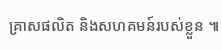គ្រាសផលិត និងសហគមន៍របស់ខ្លួន ៕